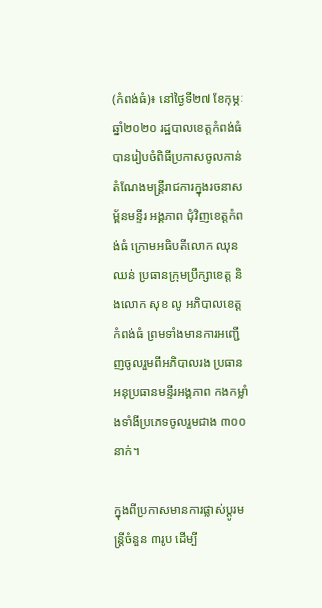(កំពង់ធំ)៖ នៅថ្ងៃទី២៧ ខែកុម្ភៈ ឆ្នាំ២០២០ រដ្ឋបាលខេត្តកំពង់ធំ បានរៀបចំពិធីប្រកាសចូលកាន់តំណែងមន្រ្ដីរាជការក្នុងរចនាសម្ព័នមន្ទីរ អង្គភាព ជុំវិញខេត្តកំពង់ធំ ក្រោមអធិបតីលោក ឈុន ឈន់ ប្រធានក្រុមប្រឹក្សាខេត្ត និងលោក សុខ លូ អភិបាលខេត្តកំពង់ធំ ព្រមទាំងមានការអញ្ជើញចូលរួមពីអភិបាលរង ប្រធាន អនុប្រធានមន្ទីរអង្គភាព កងកម្លាំងទាំងីប្រភេទចូលរួមជាង ៣០០នាក់។

ក្នុងពីប្រកាសមានការផ្លាស់ប្តូរមន្រ្តីចំនួន ៣រូប ដើម្បី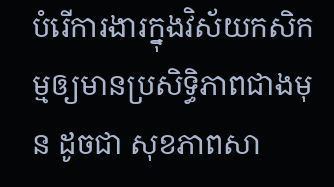បំរើការងារក្នុងវិស័យកសិកម្មឲ្យមានប្រសិទ្ធិភាពជាងមុន ដូចជា សុខភាពសា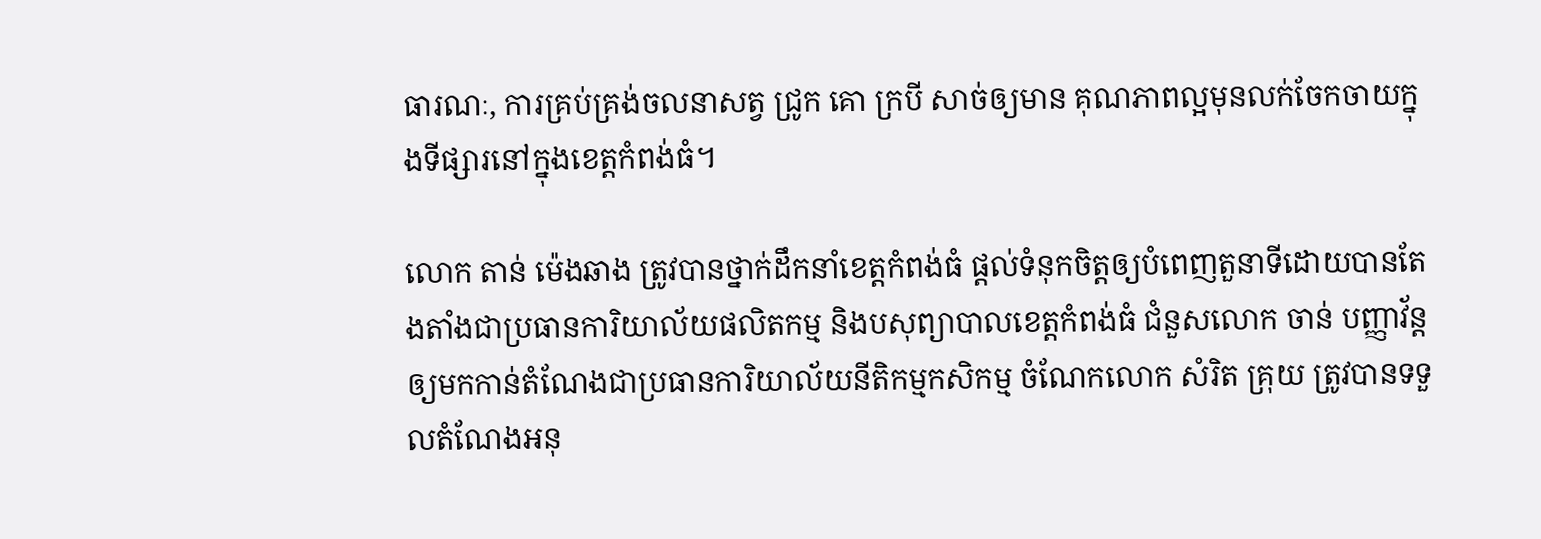ធារណៈ, ការគ្រប់គ្រង់ចលនាសត្វ ជូ្រក គោ ក្របី សាច់ឲ្យមាន គុណភាពល្អមុនលក់ចែកចាយក្នុងទីផ្សារនៅក្នុងខេត្តកំពង់ធំ។

លោក តាន់ ម៉េងឆាង ត្រូវបានថ្នាក់ដឹកនាំខេត្តកំពង់ធំ ផ្តល់ទំនុកចិត្តឲ្យបំពេញតួនាទីដោយបានតែងតាំងជាប្រធានការិយាល័យផលិតកម្ម និងបសុព្យាបាលខេត្តកំពង់ធំ ជំនួសលោក ចាន់ បញ្ញាវ័ន្ត ឲ្យមកកាន់តំណែងជាប្រធានការិយាល័យនីតិកម្មកសិកម្ម ចំណែកលោក សំរិត គ្រុយ ត្រូវបានទទួលតំណែងអនុ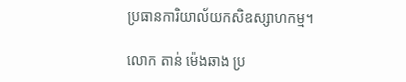ប្រធានការិយាល័យកសិឧស្សាហកម្ម។

លោក តាន់ ម៉េងឆាង ប្រ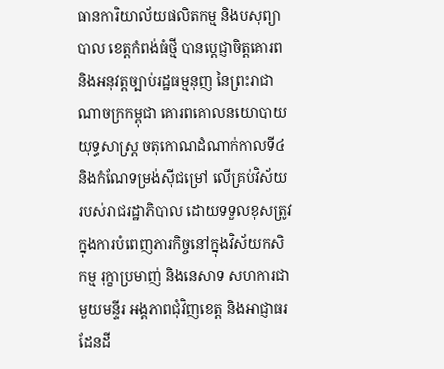ធានការិយាល័យផលិតកម្ម និងបសុព្យាបាល ខេត្តកំពង់ធំថ្មី បានប្តេជ្ញាចិត្តគោរព និងអនុវត្តច្បាប់រដ្ឋធម្មនុញ នៃព្រះរាជាណាចក្រកម្ពុជា គោរពគោលនយោបាយយុទ្ធសាស្រ្ត ចតុកោណដំណាក់កាលទី៤ និងកំណែទម្រង់ស៊ីជម្រៅ លើគ្រប់វិស័យរបស់រាជរដ្ឋាភិបាល ដោយទទួលខុសត្រូវ ក្នុងការបំពេញភារកិច្ចនៅក្នុងវិស័យកសិកម្ម រុក្ខាប្រមាញ់ និងនេសាទ សហការជាមួយមន្ទីរ អង្គភាពជុំវិញខេត្ត និងអាជ្ញាធរដែនដី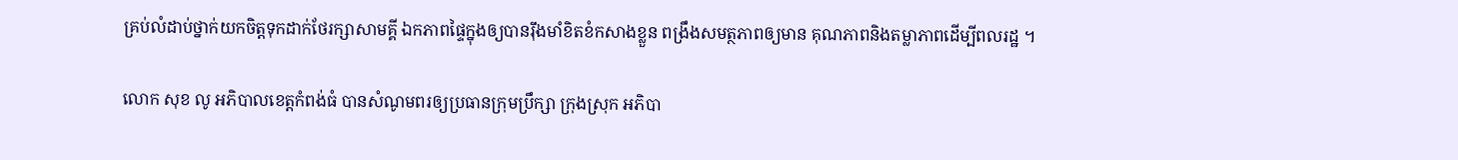គ្រប់លំដាប់ថ្នាក់យកចិត្តទុកដាក់ថែរក្សាសាមគ្គី ឯកភាពផ្ទៃក្នុងឲ្យបានរ៉ឹងមាំខិតខំកសាងខ្លួន ពង្រឹងសមត្ថភាពឲ្យមាន គុណភាពនិងតម្លាភាពដើម្បីពលរដ្ឋ ។

លោក សុខ លូ អភិបាលខេត្តកំពង់ធំ បានសំណូមពរឲ្យប្រធានក្រុមប្រឹក្សា ក្រុងស្រុក អភិបា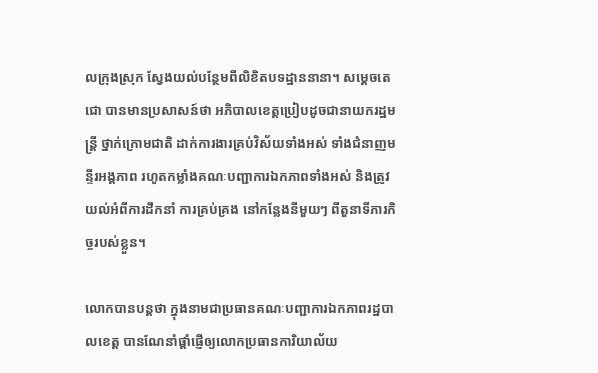លក្រុងស្រុក ស្វែងយល់បន្ថែមពីលិខិតបទដ្ឋាននានា។ សម្តេចតេជោ បានមានប្រសាសន៍ថា អភិបាលខេត្តប្រៀបដូចជានាយករដ្ឋមន្រ្តី ថ្នាក់ក្រោមជាតិ ដាក់ការងារគ្រប់វិស័យទាំងអស់ ទាំងជំនាញមន្ទីរអង្គភាព រហូតកម្លាំងគណៈបញ្ជាការឯកភាពទាំងអស់ និងត្រូវយល់អំពីការដឹកនាំ ការគ្រប់គ្រង នៅកន្លែងនីមួយៗ ពីតួនាទីភារកិច្ចរបស់ខ្លួន។

លោកបានបន្ដថា ក្នុងនាមជាប្រធានគណៈបញ្ជាការឯកភាពរដ្ឋបាលខេត្ត បានណែនាំផ្តាំផ្ញើឲ្យលោកប្រធានការិយាល័យ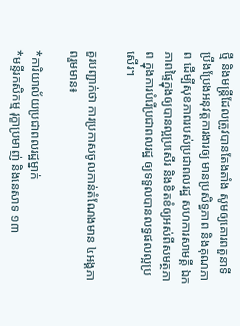ថ្មី និងមន្រ្តីដែលត្រូវបានតែងតាំង សូមឲ្យគោរពតួនាទី ប្រឹងប្រែងអនុវត្តការងារឲ្យ មានប្រសិទ្ធភាព និងគុណភាព ដើម្បីសុខភាពរបស់ប្រជាពលរដ្ឋ សហការសាមគ្គី ឯកភាពផ្ទៃក្នុងឲ្យបានល្អប្រសើរ និងខិតខំឲ្យអស់ពីសមត្ថភាព ក្នុងការបំរើប្រជាពលរដ្ឋ ឲ្យទទួលបានលទ្ធផលល្អប្រសើរ។

គួរបញ្ជាក់ថា ការប្រកាសចូលកាន់តំណែងមាន ៤អង្គភាពរួមមាន៖

*ការិយាល័យប្រជាពលរដ្ឋម្នាក់
*មន្ទីរកសិកម្ម រុក្ខាប្រមាញ់ និងនេសាទ ១៣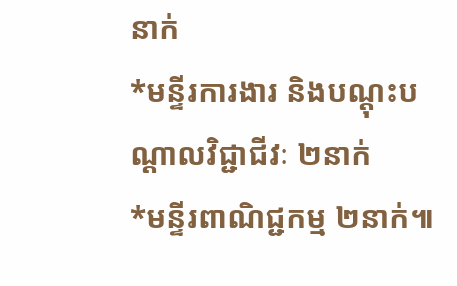នាក់
*មន្ទីរការងារ និងបណ្ដុះបណ្ដាលវិជ្ជាជីវៈ ២នាក់
*មន្ទីរពាណិជ្ជកម្ម ២នាក់៕